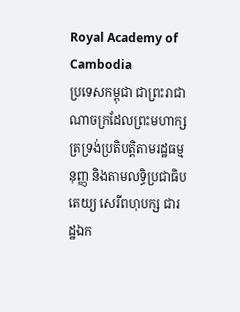Royal Academy of Cambodia
ប្រទេសកម្ពុជា ជាព្រះរាជាណាចក្រដែលព្រះមហាក្សត្រទ្រង់ប្រតិបត្តិតាមរដ្ឋធម្មនុញ្ញ និងតាមលទ្ធិប្រជាធិបតេយ្យ សេរីពហុបក្ស ជារដ្ឋឯក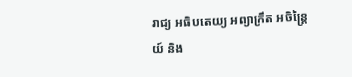រាជ្យ អធិបតេយ្យ អព្យាក្រឹត អចិន្ត្រៃយ៍ និង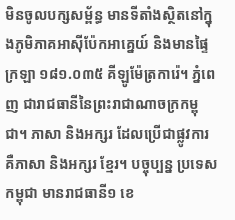មិនចូលបក្សសម្ព័ន្ធ មានទីតាំងស្ថិតនៅក្នុងភូមិភាគអាស៊ីប៉ែកអាគ្នេយ៍ និងមានផ្ទៃក្រឡា ១៨១.០៣៥ គីឡូម៉ែត្រការ៉េ។ ភ្នំពេញ ជារាជធានីនៃព្រះរាជាណាចក្រកម្ពុជា។ ភាសា និងអក្សរ ដែលប្រើជាផ្លូវការ គឺភាសា និងអក្សរ ខ្មែរ។ បច្ចុប្បន្ន ប្រទេសកម្ពុជា មានរាជធានី១ ខេ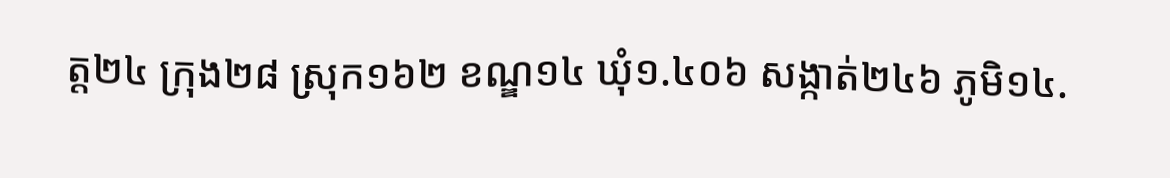ត្ត២៤ ក្រុង២៨ ស្រុក១៦២ ខណ្ឌ១៤ ឃុំ១.៤០៦ សង្កាត់២៤៦ ភូមិ១៤.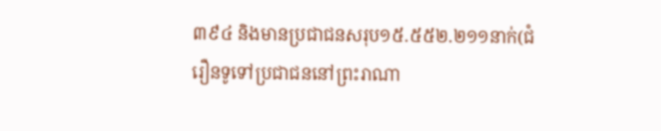៣៩៤ និងមានប្រជាជនសរុប១៥.៥៥២.២១១នាក់(ជំរឿនទូទៅប្រជាជននៅព្រះរាណា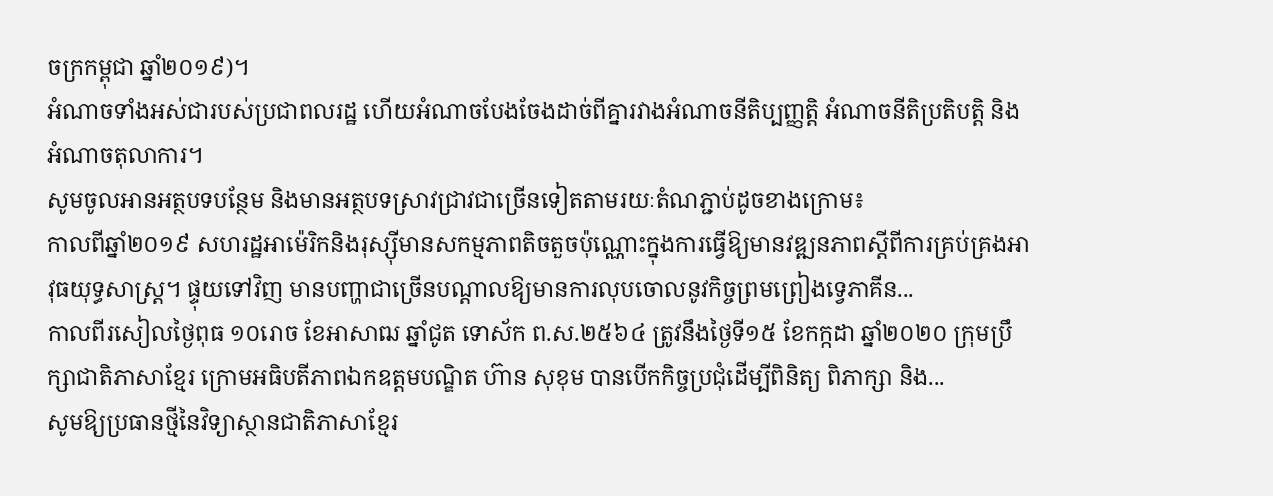ចក្រកម្ពុជា ឆ្នាំ២០១៩)។
អំណាចទាំងអស់ជារបស់ប្រជាពលរដ្ឋ ហើយអំណាចបែងចែងដាច់ពីគ្នារវាងអំណាចនីតិប្បញ្ញត្តិ អំណាចនីតិប្រតិបត្តិ និងអំណាចតុលាការ។
សូមចូលអានអត្ថបទបន្ថែម និងមានអត្ថបទស្រាវជ្រាវជាច្រើនទៀតតាមរយៈតំណភ្ជាប់ដូចខាងក្រោម៖
កាលពីឆ្នាំ២០១៩ សហរដ្ឋអាម៉េរិកនិងរុស្ស៊ីមានសកម្មភាពតិចតួចប៉ុណ្ណោះក្នុងការធ្វើឱ្យមានវឌ្ឍនភាពស្តីពីការគ្រប់គ្រងអាវុធយុទ្ធសាស្រ្ត។ ផ្ទុយទៅវិញ មានបញ្ហាជាច្រើនបណ្តាលឱ្យមានការលុបចោលនូវកិច្ចព្រមព្រៀងទ្វេភាគីន...
កាលពីរសៀលថ្ងៃពុធ ១០រោច ខែអាសាឍ ឆ្នាំជូត ទោស័ក ព.ស.២៥៦៤ ត្រូវនឹងថ្ងៃទី១៥ ខែកក្កដា ឆ្នាំ២០២០ ក្រុមប្រឹក្សាជាតិភាសាខ្មែរ ក្រោមអធិបតីភាពឯកឧត្តមបណ្ឌិត ហ៊ាន សុខុម បានបើកកិច្ចប្រជុំដើម្បីពិនិត្យ ពិភាក្សា និង...
សូមឱ្យប្រធានថ្មីនៃវិទ្យាស្ថានជាតិភាសាខ្មែរ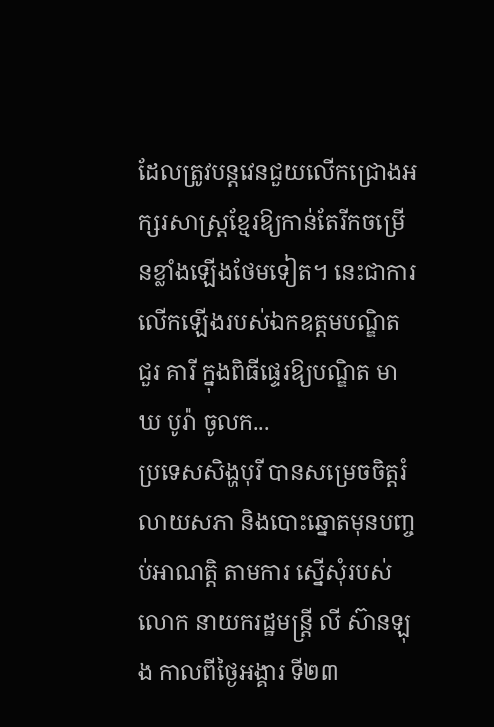ដែលត្រូវបន្តវេនជួយលើកជ្រោងអក្សរសាស្ត្រខ្មែរឱ្យកាន់តែរីកចម្រើនខ្លាំងឡើងថែមទៀត។ នេះជាការលើកឡើងរបស់ឯកឧត្ដមបណ្ឌិត ជួរ គារី ក្នុងពិធីផ្ទេរឱ្យបណ្ឌិត មាឃ បូរ៉ា ចូលក...
ប្រទេសសិង្ហបុរី បានសម្រេចចិត្តរំលាយសភា និងបោះឆ្នោតមុនបញ្ចប់អាណត្តិ តាមការ ស្នើសុំរបស់លោក នាយករដ្ឋមន្ត្រី លី ស៊ានឡុង កាលពីថ្ងៃអង្គារ ទី២៣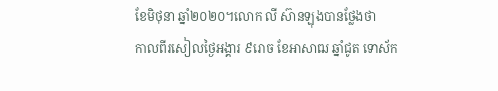ខែមិថុនា ឆ្នាំ២០២០។លោក លី ស៊ានឡុងបានថ្លែងថា
កាលពីរសៀលថ្ងៃអង្គារ ៩រោច ខែអាសាឍ ឆ្នាំជូត ទោស័ក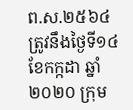ព.ស.២៥៦៤ ត្រូវនឹងថ្ងៃទី១៤ ខែកក្កដា ឆ្នាំ២០២០ ក្រុម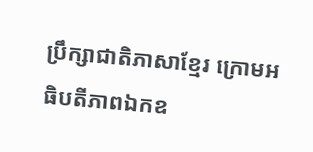ប្រឹក្សាជាតិភាសាខ្មែរ ក្រោមអធិបតីភាពឯកឧ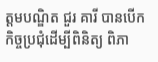ត្តមបណ្ឌិត ជួរ គារី បានបើកកិច្ចប្រជុំដើម្បីពិនិត្យ ពិភា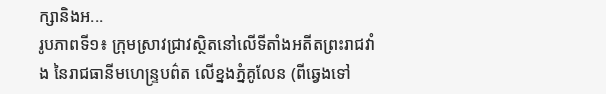ក្សានិងអ...
រូបភាពទី១៖ ក្រុមស្រាវជ្រាវស្ថិតនៅលើទីតាំងអតីតព្រះរាជវាំង នៃរាជធានីមហេន្រ្ទបព៌ត លើខ្នងភ្នំគូលែន (ពីឆ្វេងទៅ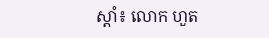ស្តាំ៖ លោក ហួត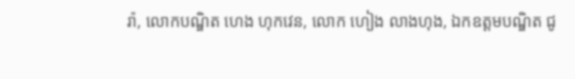រ៉ា, លោកបណ្ឌិត ហេង ហុកវេន, លោក ហៀង លាងហុង, ឯកឧត្តមបណ្ឌិត ជូ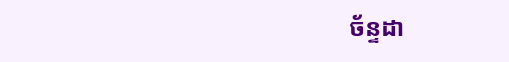ច័ន្ទដា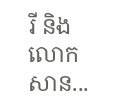រី និងលោក សាន...